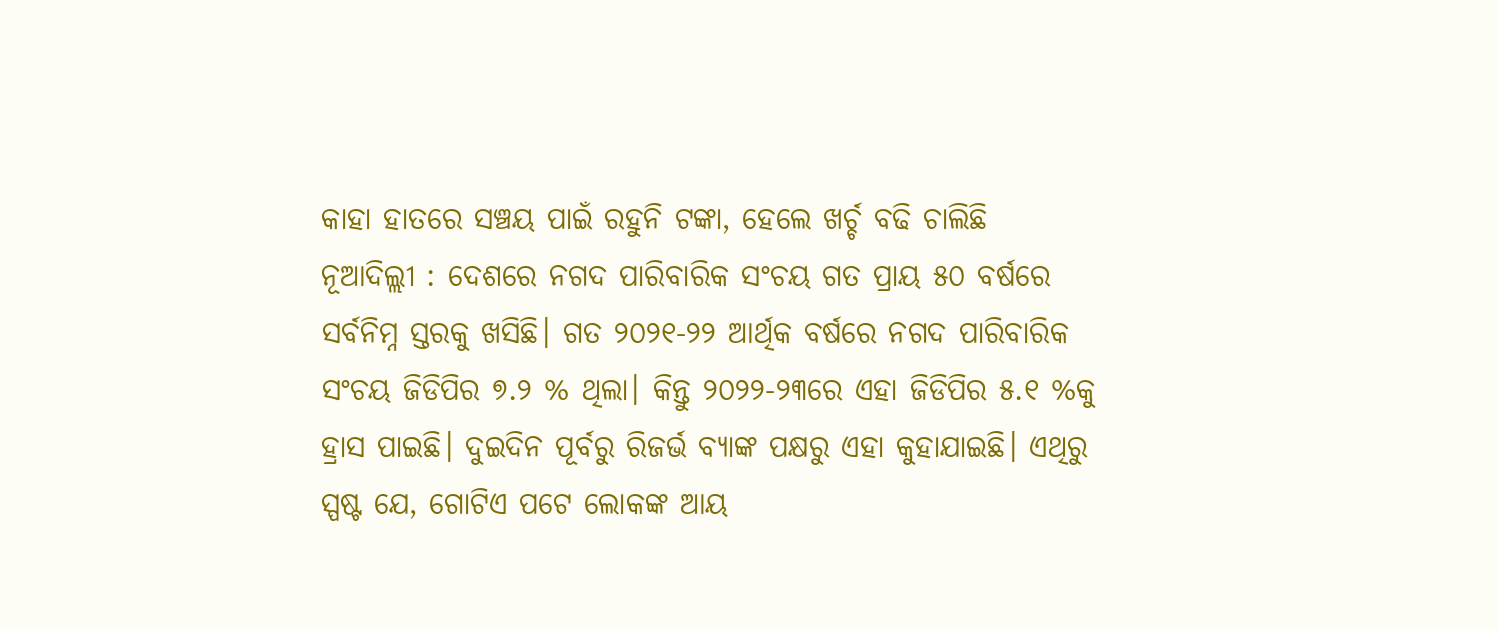କାହା ହାତରେ ସଞ୍ଚୟ ପାଇଁ ରହୁନି ଟଙ୍କା, ହେଲେ ଖର୍ଚ୍ଚ ବଢି ଚାଲିଛି
ନୂଆଦିଲ୍ଲୀ : ଦେଶରେ ନଗଦ ପାରିବାରିକ ସଂଚୟ ଗତ ପ୍ରାୟ ୫୦ ବର୍ଷରେ ସର୍ବନିମ୍ନ ସ୍ତରକୁ ଖସିଛି। ଗତ ୨୦୨୧-୨୨ ଆର୍ଥିକ ବର୍ଷରେ ନଗଦ ପାରିବାରିକ ସଂଚୟ ଜିଡିପିର ୭.୨ % ଥିଲା। କିନ୍ତୁ ୨୦୨୨-୨୩ରେ ଏହା ଜିଡିପିର ୫.୧ %କୁ ହ୍ରାସ ପାଇଛି। ଦୁଇଦିନ ପୂର୍ବରୁ ରିଜର୍ଭ ବ୍ୟାଙ୍କ ପକ୍ଷରୁ ଏହା କୁହାଯାଇଛି। ଏଥିରୁ ସ୍ପଷ୍ଟ ଯେ, ଗୋଟିଏ ପଟେ ଲୋକଙ୍କ ଆୟ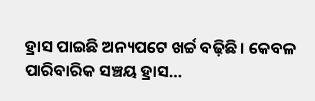ହ୍ରାସ ପାଇଛି ଅନ୍ୟପଟେ ଖର୍ଚ୍ଚ ବଢ଼ିଛି। କେବଳ ପାରିବାରିକ ସଞ୍ଚୟ ହ୍ରାସ…